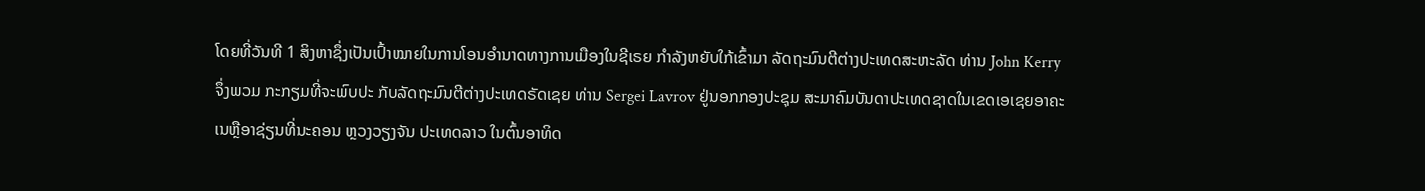ໂດຍທີ່ວັນທີ 1 ສິງຫາຊຶ່ງເປັນເປົ້າໝາຍໃນການໂອນອຳນາດທາງການເມືອງໃນຊີເຣຍ ກຳລັງຫຍັບໃກ້ເຂົ້າມາ ລັດຖະມົນຕີຕ່າງປະເທດສະຫະລັດ ທ່ານ John Kerry ຈຶ່ງພວມ ກະກຽມທີ່ຈະພົບປະ ກັບລັດຖະມົນຕີຕ່າງປະເທດຣັດເຊຍ ທ່ານ Sergei Lavrov ຢູ່ນອກກອງປະຊຸມ ສະມາຄົມບັນດາປະເທດຊາດໃນເຂດເອເຊຍອາຄະເນຫຼືອາຊ່ຽນທີ່ນະຄອນ ຫຼວງວຽງຈັນ ປະເທດລາວ ໃນຕົ້ນອາທິດ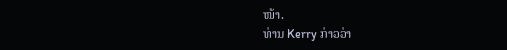ໜ້າ.
ທ່ານ Kerry ກ່າວວ່າ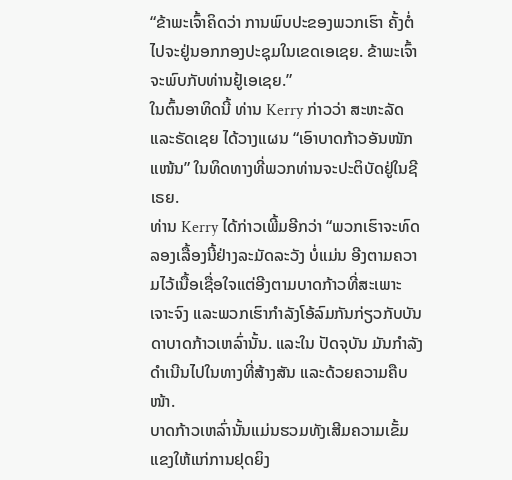“ຂ້າພະເຈົ້າຄິດວ່າ ການພົບປະຂອງພວກເຮົາ ຄັ້ງຕໍ່ ໄປຈະຢູ່ນອກກອງປະຊຸມໃນເຂດເອເຊຍ. ຂ້າພະເຈົ້າຈະພົບກັບທ່ານຢູ້ເອເຊຍ.”
ໃນຕົ້ນອາທິດນີ້ ທ່ານ Kerry ກ່າວວ່າ ສະຫະລັດ ແລະຣັດເຊຍ ໄດ້ວາງແຜນ “ເອົາບາດກ້າວອັນໜັກແໜ້ນ” ໃນທິດທາງທີ່ພວກທ່ານຈະປະຕິບັດຢູ່ໃນຊີເຣຍ.
ທ່ານ Kerry ໄດ້ກ່າວເພີ້ມອີກວ່າ “ພວກເຮົາຈະທົດລອງເລື້ອງນີ້ຢ່າງລະມັດລະວັງ ບໍ່ແມ່ນ ອີງຕາມຄວາມໄວ້ເນື້ອເຊື່ອໃຈແຕ່ອີງຕາມບາດກ້າວທີ່ສະເພາະເຈາະຈົງ ແລະພວກເຮົາກຳລັງໂອ້ລົມກັນກ່ຽວກັບບັນດາບາດກ້າວເຫລົ່ານັ້ນ. ແລະໃນ ປັດຈຸບັນ ມັນກຳລັງດຳເນີນໄປໃນທາງທີ່ສ້າງສັນ ແລະດ້ວຍຄວາມຄືບໜ້າ.
ບາດກ້າວເຫລົ່ານັ້ນແມ່ນຮວມທັງເສີມຄວາມເຂັ້ມແຂງໃຫ້ແກ່ການຢຸດຍິງ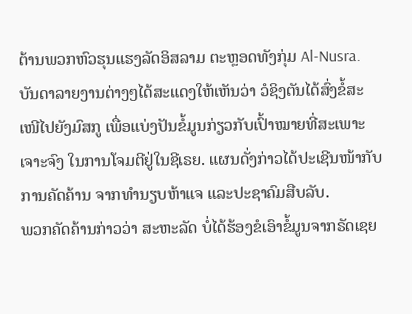ຕ້ານພວກຫົວຮຸນແຮງລັດອິສລາມ ຕະຫຼອດທັງກຸ່ມ Al-Nusra.
ບັນດາລາຍງານຕ່າງໆໄດ້ສະແດງໃຫ້ເຫັນວ່າ ວໍຊິງຕັນໄດ້ສົ່ງຂໍ້ສະເໜີໄປຍັງມົສກູ ເພື່ອແບ່ງປັນຂໍ້ມູນກ່ຽວກັບເປົ້າໝາຍທີ່ສະເພາະເຈາະຈົງ ໃນການໂຈມຕີຢູ່ໃນຊີເຣຍ. ແຜນດັ່ງກ່າວໄດ້ປະເຊີນໜ້າກັບການຄັດຄ້ານ ຈາກທຳນຽບຫ້າແຈ ແລະປະຊາຄົມສືບລັບ.
ພວກຄັດຄ້ານກ່າວວ່າ ສະຫະລັດ ບໍ່ໄດ້ຮ້ອງຂໍເອົາຂໍ້ມູນຈາກຣັດເຊຍ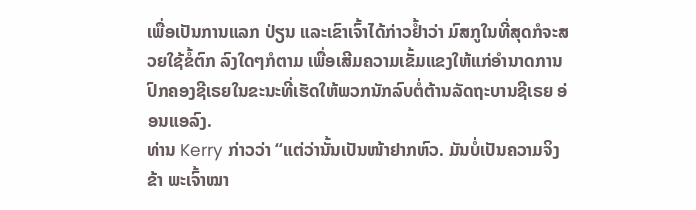ເພື່ອເປັນການແລກ ປ່ຽນ ແລະເຂົາເຈົ້າໄດ້ກ່າວຢ້ຳວ່າ ມົສກູໃນທີ່ສຸດກໍຈະສວຍໃຊ້ຂໍ້ຕົກ ລົງໃດໆກໍຕາມ ເພື່ອເສີມຄວາມເຂັ້ມແຂງໃຫ້ແກ່ອຳນາດການປົກຄອງຊີເຣຍໃນຂະນະທີ່ເຮັດໃຫ້ພວກນັກລົບຕໍ່ຕ້ານລັດຖະບານຊີເຣຍ ອ່ອນແອລົງ.
ທ່ານ Kerry ກ່າວວ່າ “ແຕ່ວ່ານັ້ນເປັນໜ້າຢາກຫົວ. ມັນບໍ່ເປັນຄວາມຈິງ ຂ້າ ພະເຈົ້າໝາ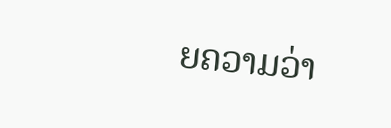ຍຄວາມວ່າ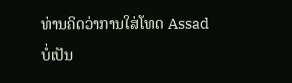ທ່ານຄິດວ່າການໃສ່ໂທດ Assad ບໍ່ເປັນ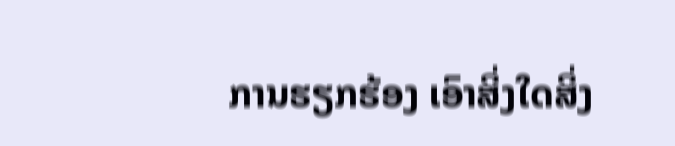ການຮຽກຮ້ອງ ເອົາສິ່ງໃດສິ່ງ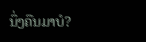ນຶ່ງຄືນມາບໍ?